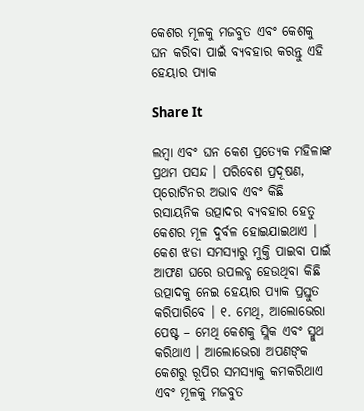କେଶର ମୂଳକୁ ମଜବୁତ ଏବଂ କେଶକୁ ଘନ କରିବା ପାଇଁ ବ୍ୟବହାର କରନ୍ତୁ ଏହି ହେୟାର ପ୍ୟାକ

Share It

ଲମ୍ବା ଏବଂ ଘନ କେଶ ପ୍ରତ୍ୟେକ ମହିଳାଙ୍କ ପ୍ରଥମ ପସନ୍ଦ । ପରିବେଶ ପ୍ରଦୂଷଣ, ପ୍‌ରୋଟିନର ଅଭାବ ଏବଂ କିଛି ରସାୟନିକ ଉତ୍ପାଦର ବ୍ୟବହାର ହେତୁ କେଶର ମୂଳ ଦୁର୍ବଳ ହୋଇଯାଇଥାଏ । କେଶ ଝଡା ସମସ୍ୟାରୁ ମୁକ୍ତି ପାଇବା ପାଇଁ ଆଫଣ ଘରେ ଉପଲବ୍ଧ ହେଉଥିବା କିଛି ଉତ୍ପାଦକୁ ନେଇ ହେୟାର ପ୍ୟାକ ପ୍ରସ୍ତୁତ କରିପାରିବେ । ୧. ମେଥି, ଆଲୋଭେରା ପେଷ୍ଟ – ମେଥି କେଶକୁ ସ୍ଲିକ ଏବଂ ସ୍ମୁଥ କରିଥାଏ । ଆଲୋଭେରା ଅପଣଙ୍‌କ କେଶରୁ ରୂପିର ସମସ୍ୟାକୁ କମକରିଥାଏ ଏବଂ ମୂଳକୁ ମଜବୁତ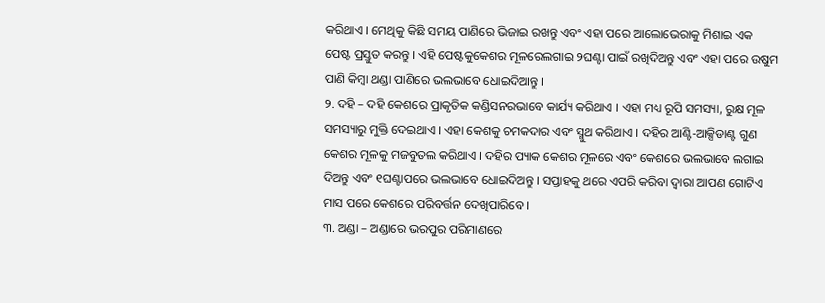କରିଥାଏ । ମେଥିକୁ କିଛି ସମୟ ପାଣିରେ ଭିଜାଇ ରଖନ୍ତୁ ଏବଂ ଏହା ପରେ ଆଲୋଭେରାକୁ ମିଶାଇ ଏକ ପେଷ୍ଟ ପ୍ରସ୍ତୁତ କରନ୍ତୁ । ଏହି ପେଷ୍ଟକୁକେଶର ମୂଳରେଲଗାଇ ୨ଘଣ୍ଟା ପାଇଁ ରଖିଦିଅନ୍ତୁ ଏବଂ ଏହା ପରେ ଉଷୁମ ପାଣି କିମ୍ବା ଥଣ୍ଡା ପାଣିରେ ଭଲଭାବେ ଧୋଇଦିଆନ୍ତୁ ।
୨. ଦହି – ଦହି କେଶରେ ପ୍ରାକୃତିକ କଣ୍ଡିସନରଭାବେ କାର୍ଯ୍ୟ କରିଥାଏ । ଏହା ମଧ୍ୟ ରୂପି ସମସ୍ୟା, ରୁକ୍ଷ ମୂଳ ସମସ୍ୟାରୁ ମୁକ୍ତି ଦେଇଥାଏ । ଏହା କେଶକୁ ଚମକଦାର ଏବଂ ସ୍ମୁଥ କରିଥାଏ । ଦହିର ଆଣ୍ଟି-ଆକ୍ସିଡାଣ୍ଟ ଗୁଣ କେଶର ମୂଳକୁ ମଜବୁତଲ କରିଥାଏ । ଦହିର ପ୍ୟାକ କେଶର ମୂଳରେ ଏବଂ କେଶରେ ଭଲଭାବେ ଲଗାଇ ଦିଅନ୍ତୁ ଏବଂ ୧ଘଣ୍ଟାପରେ ଭଲଭାବେ ଧୋଇଦିଅନ୍ତୁ । ସପ୍ତାହକୁ ଥରେ ଏପରି କରିବା ଦ୍ୱାରା ଆପଣ ଗୋଟିଏ ମାସ ପରେ କେଶରେ ପରିବର୍ତ୍ତନ ଦେଖିପାରିବେ ।
୩. ଅଣ୍ଡା – ଅଣ୍ଡାରେ ଭରପୁର ପରିମାଣରେ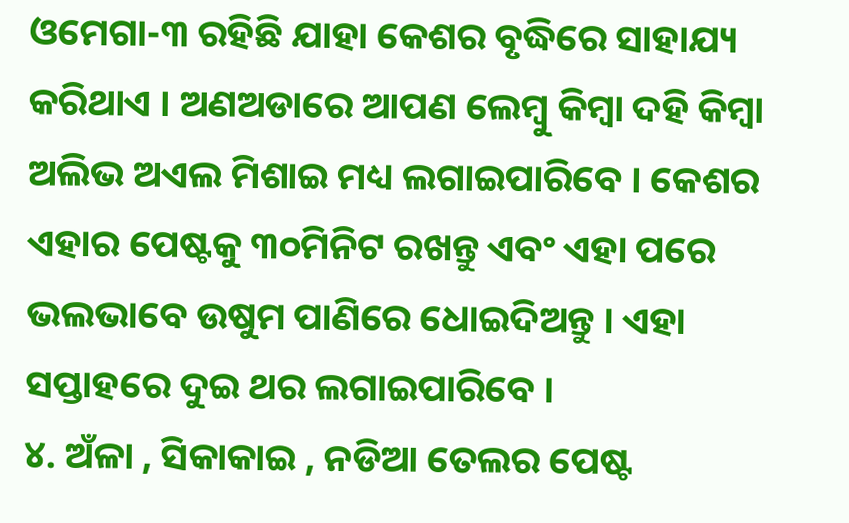ଓମେଗା-୩ ରହିଛି ଯାହା କେଶର ବୃଦ୍ଧିରେ ସାହାଯ୍ୟ କରିଥାଏ । ଅଣଅଡାରେ ଆପଣ ଲେମ୍ବୁ କିମ୍ବା ଦହି କିମ୍ବା ଅଲିଭ ଅଏଲ ମିଶାଇ ମଧ୍ୟ ଲଗାଇପାରିବେ । କେଶର ଏହାର ପେଷ୍ଟକୁ ୩୦ମିନିଟ ରଖନ୍ତୁ ଏବଂ ଏହା ପରେ ଭଲଭାବେ ଉଷୁମ ପାଣିରେ ଧୋଇଦିଅନ୍ତୁ । ଏହା ସପ୍ତାହରେ ଦୁଇ ଥର ଲଗାଇପାରିବେ ।
୪. ଅଁଳା , ସିକାକାଇ , ନଡିଆ ତେଲର ପେଷ୍ଟ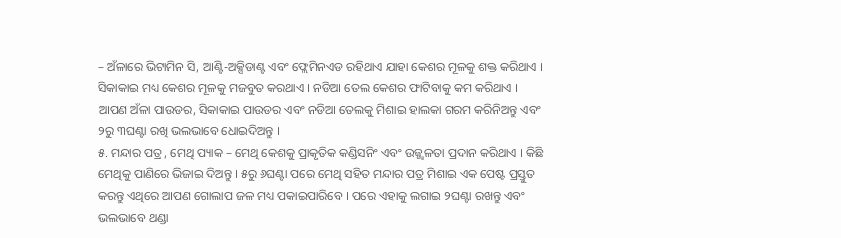– ଅଁଳାରେ ଭିଟାମିନ ସି, ଆଣ୍ଟି-ଅକ୍ସିଡାଣ୍ଟ ଏବଂ ଫ୍ଲେମିନଏଡ ରହିଥାଏ ଯାହା କେଶର ମୂଳକୁ ଶକ୍ତ କରିଥାଏ । ସିକାକାଇ ମଧ୍ୟ କେଶର ମୂଳକୁ ମଜବୁତ କରଥାଏ । ନଡିଆ ତେଲ କେଶର ଫାଟିବାକୁ କମ କରିଥାଏ । ଆପଣ ଅଁଳା ପାଉଡର, ସିକାକାଇ ପାଉଡର ଏବଂ ନଡିଆ ତେଲକୁ ମିଶାଇ ହାଲକା ଗରମ କରିନିଅନ୍ତୁ ଏବଂ ୨ରୁ ୩ଘଣ୍ଟା ରଖି ଭଲଭାବେ ଧୋଇଦିଅନ୍ତୁ ।
୫. ମନ୍ଦାର ପତ୍ର , ମେଥି ପ୍ୟାକ – ମେଥି କେଶକୁ ପ୍ରାକୃତିକ କଣ୍ଡିସନିଂ ଏବଂ ଉଜ୍ଜ୍ୱଳତା ପ୍ରଦାନ କରିଥାଏ । କିଛି ମେଥିକୁ ପାଣିରେ ଭିଜାଇ ଦିଅନ୍ତୁ । ୫ରୁ ୬ଘଣ୍ଟା ପରେ ମେଥି ସହିତ ମନ୍ଦାର ପତ୍ର ମିଶାଇ ଏକ ପେଷ୍ଟ ପ୍ରସ୍ତୁତ କରନ୍ତୁ ଏଥିରେ ଆପଣ ଗୋଲାପ ଜଳ ମଧ୍ୟ ପକାଇପାରିବେ । ପରେ ଏହାକୁ ଲଗାଇ ୨ଘଣ୍ଟା ରଖନ୍ତୁ ଏବଂ ଭଲଭାବେ ଥଣ୍ଡା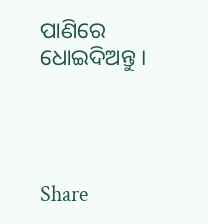ପାଣିରେ ଧୋଇଦିଅନ୍ତୁ ।




Share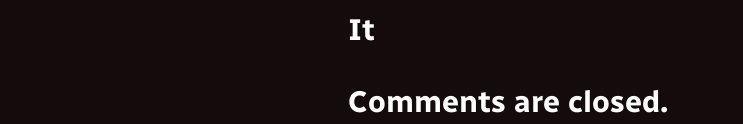It

Comments are closed.